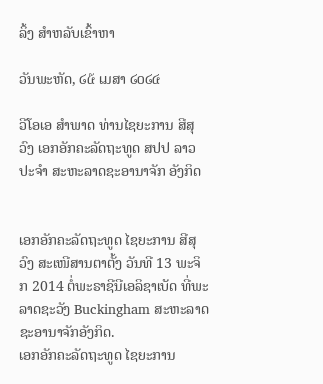ລິ້ງ ສຳຫລັບເຂົ້າຫາ

ວັນພະຫັດ, ໒໕ ເມສາ ໒໐໒໔

ວີໂອເອ ສຳພາດ ທ່ານໄຊຍະການ ສີສຸວົງ ເອກອັກຄະລັດຖະທູດ ສປປ ລາວ ປະຈຳ ສະຫະລາດຊະອານາຈັກ ອັງກິດ


ເອກອັກຄະລັດຖະທູດ ໄຊຍະການ ສີສຸວົງ ສະເໜີສານຕາຕັ້ງ ວັນທີ 13 ພະຈິກ 2014 ຕໍ່ພະຣາຊີນີເອລິຊາເບັດ ທີ່ພະລາດຊະວັງ Buckingham ສະຫະລາດຊະອານາຈັກອັງກິດ.
ເອກອັກຄະລັດຖະທູດ ໄຊຍະການ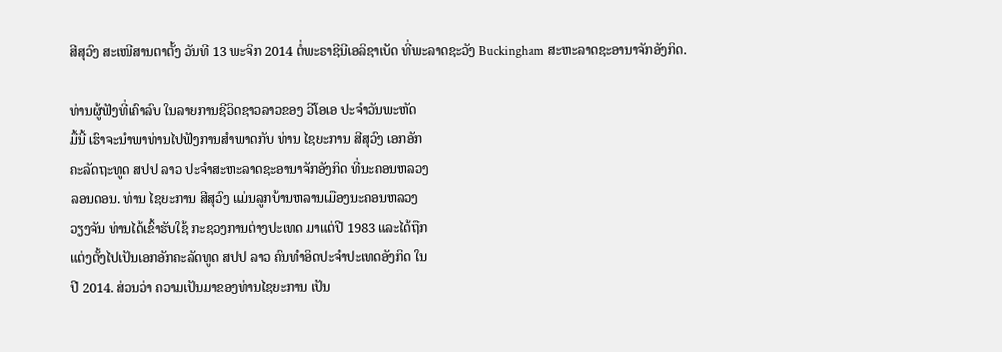ສີສຸວົງ ສະເໜີສານຕາຕັ້ງ ວັນທີ 13 ພະຈິກ 2014 ຕໍ່ພະຣາຊີນີເອລິຊາເບັດ ທີ່ພະລາດຊະວັງ Buckingham ສະຫະລາດຊະອານາຈັກອັງກິດ.

ທ່ານຜູ້ຟັງທີ່ເຄົາລົບ ໃນລາຍການຊີວິດຊາວລາວຂອງ ວີໂອເອ ປະຈຳວັນພະຫັດ
ມື້ນີ້ ເຮົາຈະນໍາພາທ່ານໄປຟັງການສຳພາດກັບ ທ່ານ ໄຊຍະການ ສີສຸວົງ ເອກອັກ
ຄະລັດຖະທູດ ສປປ ລາວ ປະຈຳສະຫະລາດຊະອານາຈັກອັງກິດ ທີ່ນະຄອນຫລວງ
ລອນດອນ. ທ່ານ ໄຊຍະການ ສີສຸວົງ ແມ່ນລູກບ້ານຫລານເມືອງນະຄອນຫລວງ
ວຽງຈັນ ທ່ານໄດ້ເຂົ້າຮັບໃຊ້ ກະຊວງການຕ່າງປະເທດ ມາແຕ່ປີ 1983 ແລະໄດ້ຖືກ
ແຕ່ງຕັ້ງໄປເປັນເອກອັກຄະລັດທູດ ສປປ ລາວ ຄົນທຳອິດປະຈຳປະເທດອັງກິດ ໃນ
ປີ 2014. ສ່ວນວ່າ ຄວາມເປັນມາຂອງທ່ານໄຊຍະການ ເປັນ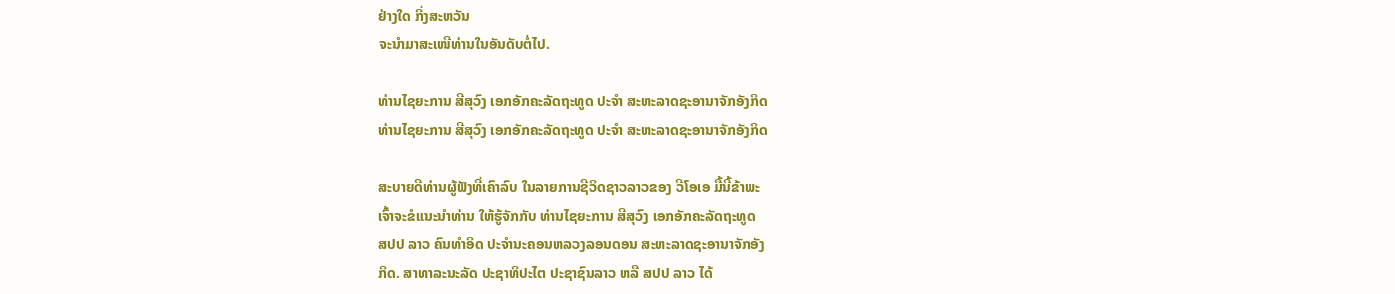ຢ່າງໃດ ກິ່ງສະຫວັນ
ຈະນຳມາສະເໜີທ່ານໃນອັນດັບຕໍ່ໄປ.

ທ່ານໄຊຍະການ ສີສຸວົງ ເອກອັກຄະລັດຖະທູດ ປະຈຳ ສະຫະລາດຊະອານາຈັກອັງກິດ
ທ່ານໄຊຍະການ ສີສຸວົງ ເອກອັກຄະລັດຖະທູດ ປະຈຳ ສະຫະລາດຊະອານາຈັກອັງກິດ

ສະບາຍດີທ່ານຜູ້ຟັງທີ່ເຄົາລົບ ໃນລາຍການຊີວິດຊາວລາວຂອງ ວີໂອເອ ມື້ນີ້ຂ້າພະ
ເຈົ້າຈະຂໍແນະນຳທ່ານ ໃຫ້ຮູ້ຈັກກັບ ທ່ານໄຊຍະການ ສີສຸວົງ ເອກອັກຄະລັດຖະທູດ
ສປປ ລາວ ຄົນທຳອິດ ປະຈຳນະຄອນຫລວງລອນດອນ ສະຫະລາດຊະອານາຈັກອັງ
ກິດ. ສາທາລະນະລັດ ປະຊາທິປະໄຕ ປະຊາຊົນລາວ ຫລື ສປປ ລາວ ໄດ້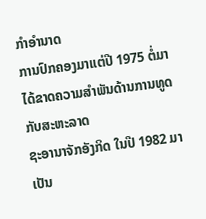ກຳອຳນາດ
ການປົກຄອງມາແຕ່ປີ 1975 ຕໍ່ມາ ໄດ້ຂາດຄວາມສຳພັນດ້ານການທູດກັບສະຫະລາດ
ຊະອານາຈັກອັງກິດ ໃນປີ 1982 ມາເປັນ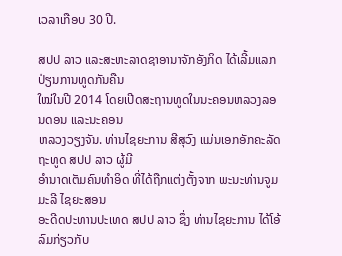ເວລາເກືອບ 30 ປີ.

ສປປ ລາວ ແລະສະຫະລາດຊາອານາຈັກອັງກິດ ໄດ້ເລີ້ມແລກປ່ຽນການທູດກັນຄືນ
ໃໝ່ໃນປີ 2014 ໂດຍເປີດສະຖານທູດໃນນະຄອນຫລວງລອນດອນ ແລະນະຄອນ
ຫລວງວຽງຈັນ. ທ່ານໄຊຍະການ ສີສຸວົງ ແມ່ນເອກອັກຄະລັດຖະທູດ ສປປ ລາວ ຜູ້ມີ
ອຳນາດເຕັມຄົນທຳອິດ ທີ່ໄດ້ຖືກແຕ່ງຕັ້ງຈາກ ພະນະທ່ານຈູມມະລີ ໄຊຍະສອນ
ອະດີດປະທານປະເທດ ສປປ ລາວ ຊຶ່ງ ທ່ານໄຊຍະການ ໄດ້ໂອ້ລົມກ່ຽວກັບ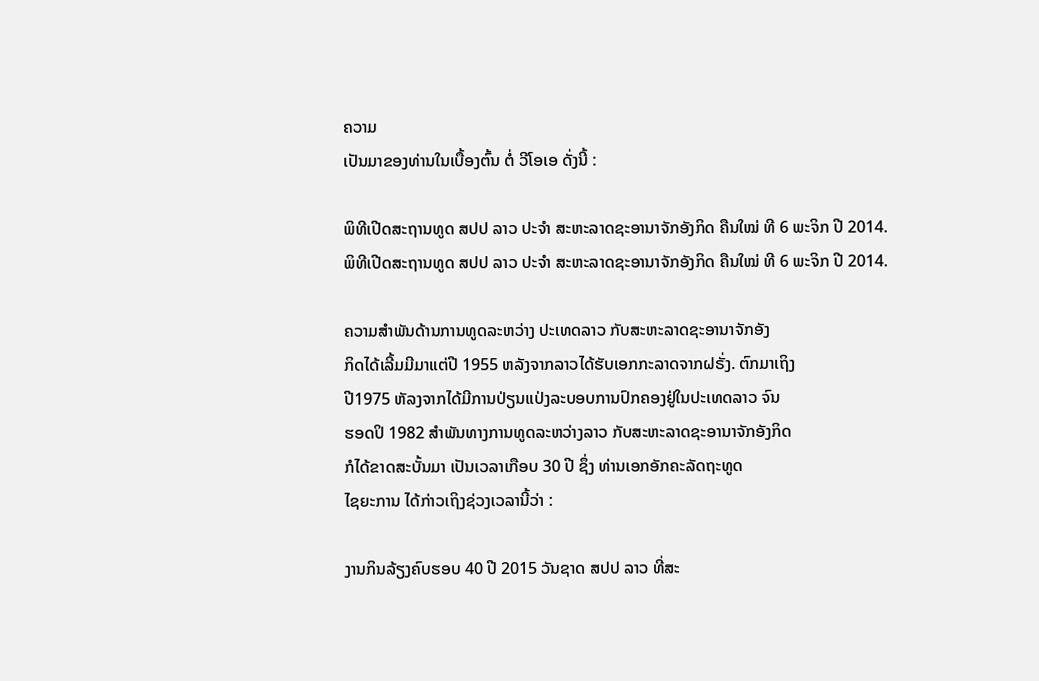ຄວາມ
ເປັນມາຂອງທ່ານໃນເບື້ອງຕົ້ນ ຕໍ່ ວີໂອເອ ດັ່ງນີ້ :

ພິທີເປີດສະຖານທູດ ສປປ ລາວ ປະຈຳ ສະຫະລາດຊະອານາຈັກອັງກິດ ຄືນໃໝ່ ທີ 6 ພະຈິກ ປີ 2014.
ພິທີເປີດສະຖານທູດ ສປປ ລາວ ປະຈຳ ສະຫະລາດຊະອານາຈັກອັງກິດ ຄືນໃໝ່ ທີ 6 ພະຈິກ ປີ 2014.

ຄວາມສຳພັນດ້ານການທູດລະຫວ່າງ ປະເທດລາວ ກັບສະຫະລາດຊະອານາຈັກອັງ
ກິດໄດ້ເລີ້ມມີມາແຕ່ປີ 1955 ຫລັງຈາກລາວໄດ້ຮັບເອກກະລາດຈາກຝຣັ່ງ. ຕົກມາເຖິງ
ປີ1975 ຫັລງຈາກໄດ້ມີການປ່ຽນແປ່ງລະບອບການປົກຄອງຢູ່ໃນປະເທດລາວ ຈົນ
ຮອດປິ 1982 ສຳພັນທາງການທູດລະຫວ່າງລາວ ກັບສະຫະລາດຊະອານາຈັກອັງກິດ
ກໍໄດ້ຂາດສະບັ້ນມາ ເປັນເວລາເກືອບ 30 ປີ ຊຶ່ງ ທ່ານເອກອັກຄະລັດຖະທູດ
ໄຊຍະການ ໄດ້ກ່າວເຖິງຊ່ວງເວລານີ້ວ່າ :

ງານກິນລ້ຽງຄົບຮອບ 40 ປີ 2015 ວັນຊາດ ສປປ ລາວ ທີ່ສະ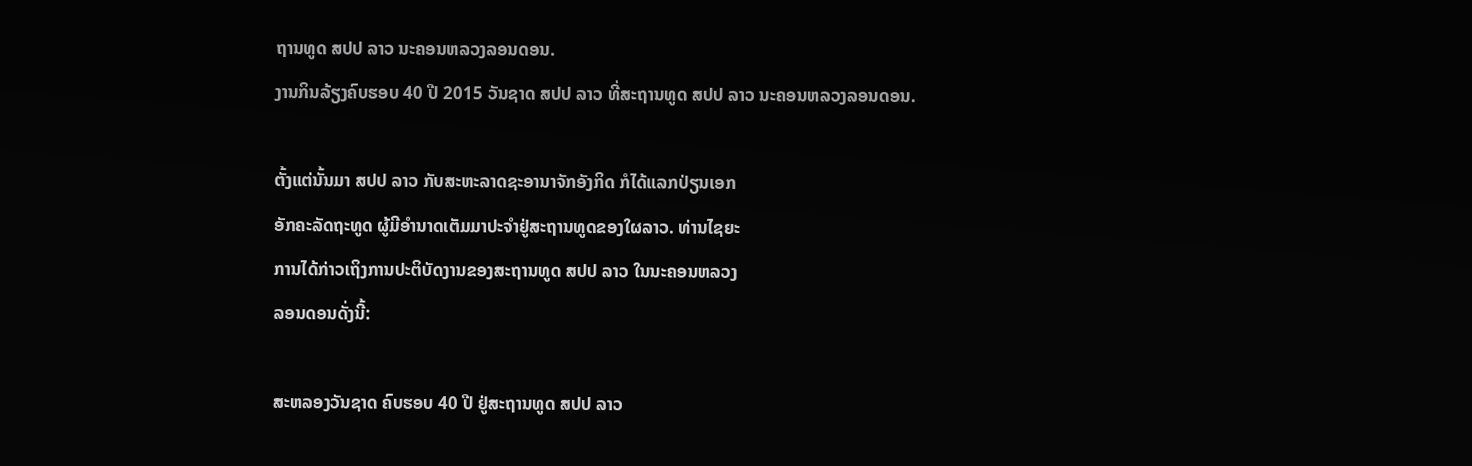ຖານທູດ ສປປ ລາວ ນະຄອນຫລວງລອນດອນ.
ງານກິນລ້ຽງຄົບຮອບ 40 ປີ 2015 ວັນຊາດ ສປປ ລາວ ທີ່ສະຖານທູດ ສປປ ລາວ ນະຄອນຫລວງລອນດອນ.

ຕັ້ງແຕ່ນັ້ນມາ ສປປ ລາວ ກັບສະຫະລາດຊະອານາຈັກອັງກິດ ກໍໄດ້ແລກປ່ຽນເອກ
ອັກຄະລັດຖະທູດ ຜູ້ມີອຳນາດເຕັມມາປະຈຳຢູ່ສະຖານທູດຂອງໃຜລາວ. ທ່ານໄຊຍະ
ການໄດ້ກ່າວເຖິງການປະຕິບັດງານຂອງສະຖານທູດ ສປປ ລາວ ໃນນະຄອນຫລວງ
ລອນດອນດັ່ງນີ້:

ສະຫລອງວັນຊາດ ຄົບຮອບ 40 ປີ ຢູ່ສະຖານທູດ ສປປ ລາວ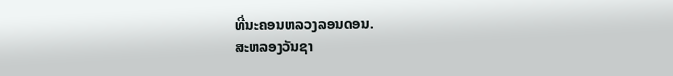ທີ່ນະຄອນຫລວງລອນດອນ.
ສະຫລອງວັນຊາ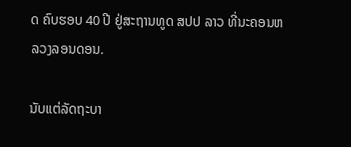ດ ຄົບຮອບ 40 ປີ ຢູ່ສະຖານທູດ ສປປ ລາວ ທີ່ນະຄອນຫລວງລອນດອນ.

ນັບແຕ່ລັດຖະບາ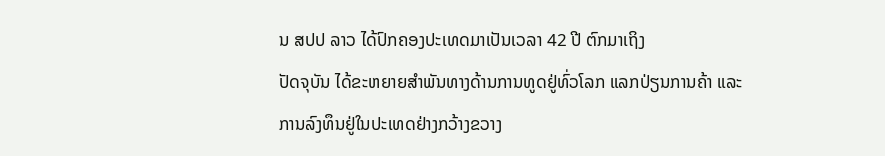ນ ສປປ ລາວ ໄດ້ປົກຄອງປະເທດມາເປັນເວລາ 42 ປີ ຕົກມາເຖິງ
ປັດຈຸບັນ ໄດ້ຂະຫຍາຍສຳພັນທາງດ້ານການທູດຢູ່ທົ່ວໂລກ ແລກປ່ຽນການຄ້າ ແລະ
ການລົງທຶນຢູ່ໃນປະເທດຢ່າງກວ້າງຂວາງ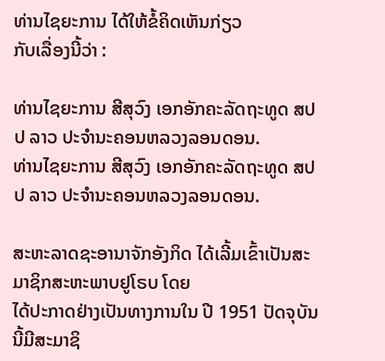ທ່ານໄຊຍະການ ໄດ້ໃຫ້ຂໍ້ຄິດເຫັນກ່ຽວ
ກັບເລື່ອງນີ້ວ່າ :

ທ່ານໄຊຍະການ ສີສຸວົງ ເອກອັກຄະລັດຖະທູດ ສປປ ລາວ ປະຈຳນະຄອນຫລວງລອນດອນ.
ທ່ານໄຊຍະການ ສີສຸວົງ ເອກອັກຄະລັດຖະທູດ ສປປ ລາວ ປະຈຳນະຄອນຫລວງລອນດອນ.

ສະຫະລາດຊະອານາຈັກອັງກິດ ໄດ້ເລີ້ມເຂົ້າເປັນສະມາຊິກສະຫະພາບຢູໂຣບ ໂດຍ
ໄດ້ປະກາດຢ່າງເປັນທາງການໃນ ປີ 1951 ປັດຈຸບັນນີ້ມີສະມາຊິ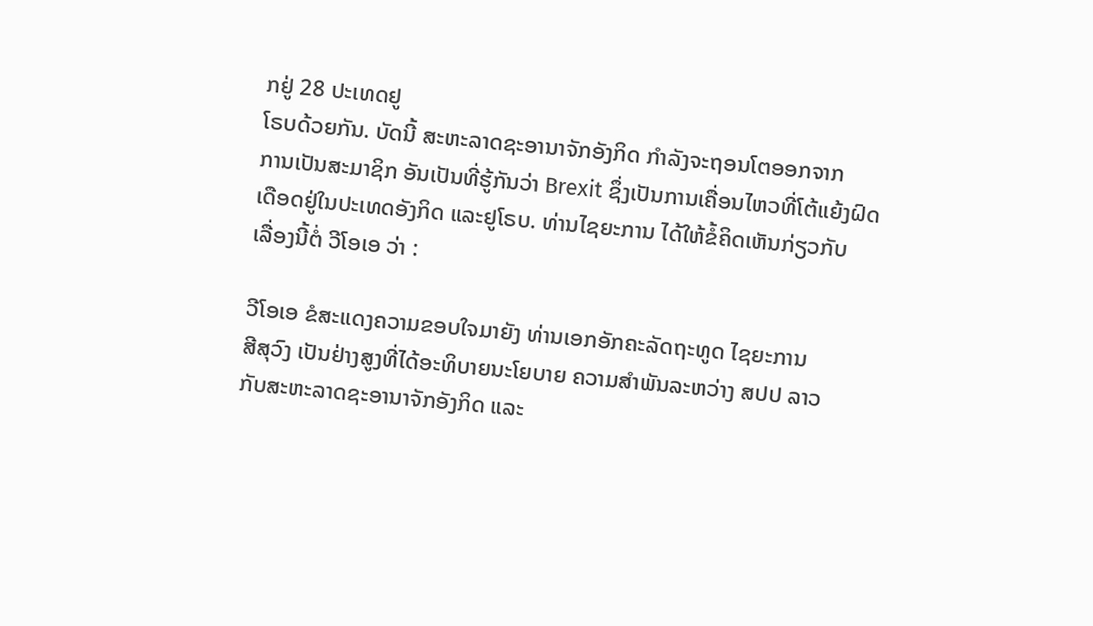ກຢູ່ 28 ປະເທດຢູ
ໂຣບດ້ວຍກັນ. ບັດນີ້ ສະຫະລາດຊະອານາຈັກອັງກິດ ກຳລັງຈະຖອນໂຕອອກຈາກ
ການເປັນສະມາຊິກ ອັນເປັນທີ່ຮູ້ກັນວ່າ Brexit ຊຶ່ງເປັນການເຄື່ອນໄຫວທີ່ໂຕ້ແຍ້ງຝົດ
ເດືອດຢູ່ໃນປະເທດອັງກິດ ແລະຢູໂຣບ. ທ່ານໄຊຍະການ ໄດ້ໃຫ້ຂໍ້ຄິດເຫັນກ່ຽວກັບ
ເລື່ອງນີ້ຕໍ່ ວີໂອເອ ວ່າ :

ວີໂອເອ ຂໍສະແດງຄວາມຂອບໃຈມາຍັງ ທ່ານເອກອັກຄະລັດຖະທູດ ໄຊຍະການ
ສີສຸວົງ ເປັນຢ່າງສູງທີ່ໄດ້ອະທິບາຍນະໂຍບາຍ ຄວາມສຳພັນລະຫວ່າງ ສປປ ລາວ
ກັບສະຫະລາດຊະອານາຈັກອັງກິດ ແລະ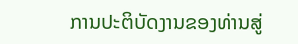ການປະຕິບັດງານຂອງທ່ານສູ່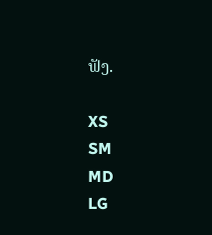ຟັງ.

XS
SM
MD
LG